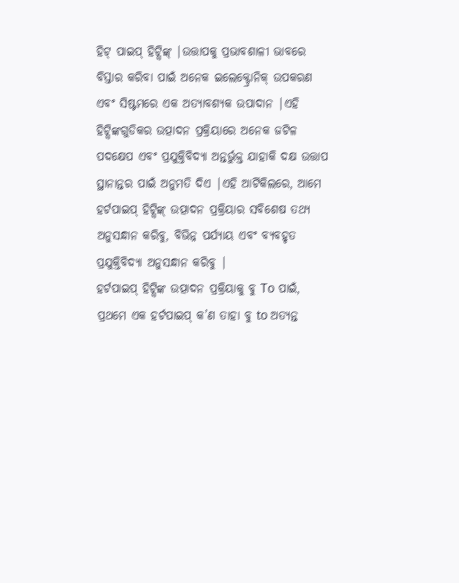ହିଟ୍ ପାଇପ୍ ହିଟ୍ସିଙ୍କ୍ |ଉତ୍ତାପକୁ ପ୍ରଭାବଶାଳୀ ଭାବରେ ବିସ୍ତାର କରିବା ପାଇଁ ଅନେକ ଇଲେକ୍ଟ୍ରୋନିକ୍ ଉପକରଣ ଏବଂ ସିଷ୍ଟମରେ ଏକ ଅତ୍ୟାବଶ୍ୟକ ଉପାଦାନ |ଏହି ହିଟ୍ସିଙ୍କଗୁଡିକର ଉତ୍ପାଦନ ପ୍ରକ୍ରିୟାରେ ଅନେକ ଜଟିଳ ପଦକ୍ଷେପ ଏବଂ ପ୍ରଯୁକ୍ତିବିଦ୍ୟା ଅନ୍ତର୍ଭୁକ୍ତ ଯାହାକି ଦକ୍ଷ ଉତ୍ତାପ ସ୍ଥାନାନ୍ତର ପାଇଁ ଅନୁମତି ଦିଏ |ଏହି ଆର୍ଟିକିଲରେ, ଆମେ ହର୍ଟପାଇପ୍ ହିଟ୍ସିଙ୍କ୍ ଉତ୍ପାଦନ ପ୍ରକ୍ରିୟାର ସବିଶେଷ ତଥ୍ୟ ଅନୁସନ୍ଧାନ କରିବୁ, ବିଭିନ୍ନ ପର୍ଯ୍ୟାୟ ଏବଂ ବ୍ୟବହୃତ ପ୍ରଯୁକ୍ତିବିଦ୍ୟା ଅନୁସନ୍ଧାନ କରିବୁ |
ହର୍ଟପାଇପ୍ ହିଟ୍ସିଙ୍କ ଉତ୍ପାଦନ ପ୍ରକ୍ରିୟାକୁ ବୁ To ପାଇଁ, ପ୍ରଥମେ ଏକ ହର୍ଟପାଇପ୍ କ’ଣ ତାହା ବୁ to ଅତ୍ୟନ୍ତ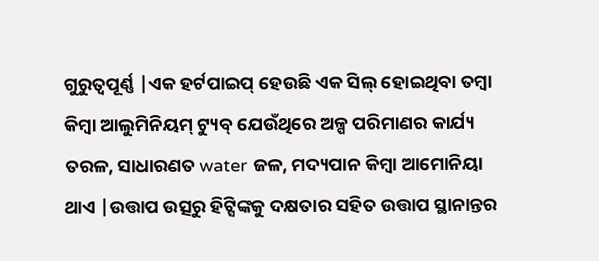ଗୁରୁତ୍ୱପୂର୍ଣ୍ଣ |ଏକ ହର୍ଟପାଇପ୍ ହେଉଛି ଏକ ସିଲ୍ ହୋଇଥିବା ତମ୍ବା କିମ୍ବା ଆଲୁମିନିୟମ୍ ଟ୍ୟୁବ୍ ଯେଉଁଥିରେ ଅଳ୍ପ ପରିମାଣର କାର୍ଯ୍ୟ ତରଳ, ସାଧାରଣତ water ଜଳ, ମଦ୍ୟପାନ କିମ୍ବା ଆମୋନିୟା ଥାଏ |ଉତ୍ତାପ ଉତ୍ସରୁ ହିଟ୍ସିଙ୍କକୁ ଦକ୍ଷତାର ସହିତ ଉତ୍ତାପ ସ୍ଥାନାନ୍ତର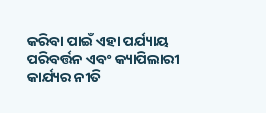କରିବା ପାଇଁ ଏହା ପର୍ଯ୍ୟାୟ ପରିବର୍ତ୍ତନ ଏବଂ କ୍ୟାପିଲାରୀ କାର୍ଯ୍ୟର ନୀତି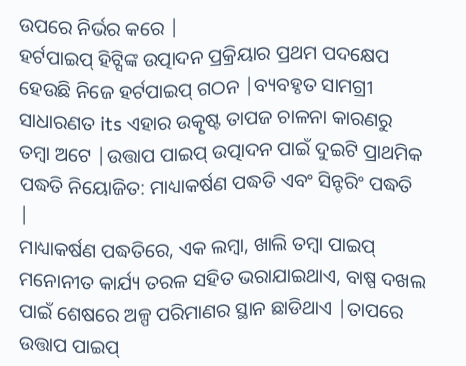ଉପରେ ନିର୍ଭର କରେ |
ହର୍ଟପାଇପ୍ ହିଟ୍ସିଙ୍କ ଉତ୍ପାଦନ ପ୍ରକ୍ରିୟାର ପ୍ରଥମ ପଦକ୍ଷେପ ହେଉଛି ନିଜେ ହର୍ଟପାଇପ୍ ଗଠନ |ବ୍ୟବହୃତ ସାମଗ୍ରୀ ସାଧାରଣତ its ଏହାର ଉତ୍କୃଷ୍ଟ ତାପଜ ଚାଳନା କାରଣରୁ ତମ୍ବା ଅଟେ |ଉତ୍ତାପ ପାଇପ୍ ଉତ୍ପାଦନ ପାଇଁ ଦୁଇଟି ପ୍ରାଥମିକ ପଦ୍ଧତି ନିୟୋଜିତ: ମାଧ୍ୟାକର୍ଷଣ ପଦ୍ଧତି ଏବଂ ସିନ୍ଟରିଂ ପଦ୍ଧତି |
ମାଧ୍ୟାକର୍ଷଣ ପଦ୍ଧତିରେ, ଏକ ଲମ୍ବା, ଖାଲି ତମ୍ବା ପାଇପ୍ ମନୋନୀତ କାର୍ଯ୍ୟ ତରଳ ସହିତ ଭରାଯାଇଥାଏ, ବାଷ୍ପ ଦଖଲ ପାଇଁ ଶେଷରେ ଅଳ୍ପ ପରିମାଣର ସ୍ଥାନ ଛାଡିଥାଏ |ତାପରେ ଉତ୍ତାପ ପାଇପ୍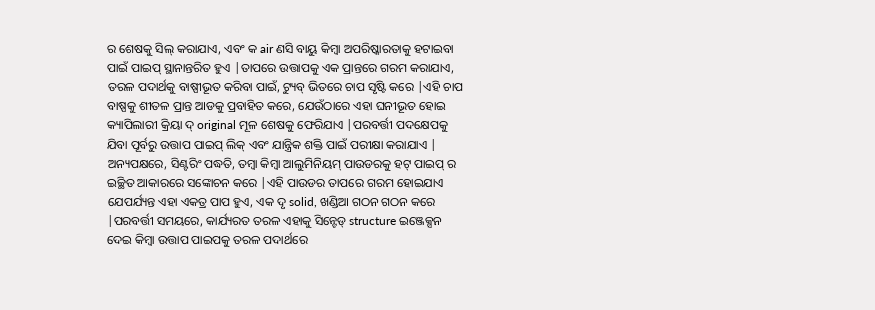ର ଶେଷକୁ ସିଲ୍ କରାଯାଏ, ଏବଂ କ air ଣସି ବାୟୁ କିମ୍ବା ଅପରିଷ୍କାରତାକୁ ହଟାଇବା ପାଇଁ ପାଇପ୍ ସ୍ଥାନାନ୍ତରିତ ହୁଏ |ତାପରେ ଉତ୍ତାପକୁ ଏକ ପ୍ରାନ୍ତରେ ଗରମ କରାଯାଏ, ତରଳ ପଦାର୍ଥକୁ ବାଷ୍ପୀଭୂତ କରିବା ପାଇଁ, ଟ୍ୟୁବ୍ ଭିତରେ ଚାପ ସୃଷ୍ଟି କରେ |ଏହି ଚାପ ବାଷ୍ପକୁ ଶୀତଳ ପ୍ରାନ୍ତ ଆଡକୁ ପ୍ରବାହିତ କରେ, ଯେଉଁଠାରେ ଏହା ଘନୀଭୂତ ହୋଇ କ୍ୟାପିଲାରୀ କ୍ରିୟା ଦ୍ original ମୂଳ ଶେଷକୁ ଫେରିଯାଏ |ପରବର୍ତ୍ତୀ ପଦକ୍ଷେପକୁ ଯିବା ପୂର୍ବରୁ ଉତ୍ତାପ ପାଇପ୍ ଲିକ୍ ଏବଂ ଯାନ୍ତ୍ରିକ ଶକ୍ତି ପାଇଁ ପରୀକ୍ଷା କରାଯାଏ |
ଅନ୍ୟପକ୍ଷରେ, ସିଣ୍ଟରିଂ ପଦ୍ଧତି, ତମ୍ବା କିମ୍ବା ଆଲୁମିନିୟମ୍ ପାଉଡରକୁ ହଟ୍ ପାଇପ୍ ର ଇଚ୍ଛିତ ଆକାରରେ ସଙ୍କୋଚନ କରେ |ଏହି ପାଉଡର ତାପରେ ଗରମ ହୋଇଯାଏ ଯେପର୍ଯ୍ୟନ୍ତ ଏହା ଏକତ୍ର ପାପ ହୁଏ, ଏକ ଦୃ solid, ଖଣ୍ଡିଆ ଗଠନ ଗଠନ କରେ |ପରବର୍ତ୍ତୀ ସମୟରେ, କାର୍ଯ୍ୟରତ ତରଳ ଏହାକୁ ସିନ୍ଟେଡ୍ structure ଇଞ୍ଜେକ୍ସନ ଦେଇ କିମ୍ବା ଉତ୍ତାପ ପାଇପକୁ ତରଳ ପଦାର୍ଥରେ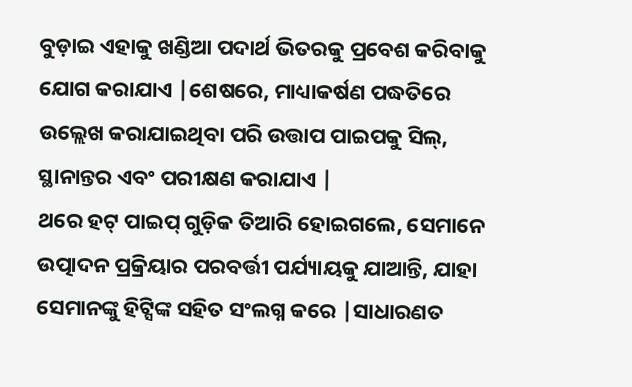ବୁଡ଼ାଇ ଏହାକୁ ଖଣ୍ଡିଆ ପଦାର୍ଥ ଭିତରକୁ ପ୍ରବେଶ କରିବାକୁ ଯୋଗ କରାଯାଏ |ଶେଷରେ, ମାଧ୍ୟାକର୍ଷଣ ପଦ୍ଧତିରେ ଉଲ୍ଲେଖ କରାଯାଇଥିବା ପରି ଉତ୍ତାପ ପାଇପକୁ ସିଲ୍, ସ୍ଥାନାନ୍ତର ଏବଂ ପରୀକ୍ଷଣ କରାଯାଏ |
ଥରେ ହଟ୍ ପାଇପ୍ ଗୁଡ଼ିକ ତିଆରି ହୋଇଗଲେ, ସେମାନେ ଉତ୍ପାଦନ ପ୍ରକ୍ରିୟାର ପରବର୍ତ୍ତୀ ପର୍ଯ୍ୟାୟକୁ ଯାଆନ୍ତି, ଯାହା ସେମାନଙ୍କୁ ହିଟ୍ସିଙ୍କ ସହିତ ସଂଲଗ୍ନ କରେ |ସାଧାରଣତ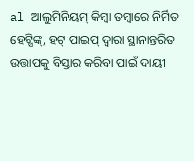al ଆଲୁମିନିୟମ୍ କିମ୍ବା ତମ୍ବାରେ ନିର୍ମିତ ହେଟ୍ସିଙ୍କ୍, ହଟ୍ ପାଇପ୍ ଦ୍ୱାରା ସ୍ଥାନାନ୍ତରିତ ଉତ୍ତାପକୁ ବିସ୍ତାର କରିବା ପାଇଁ ଦାୟୀ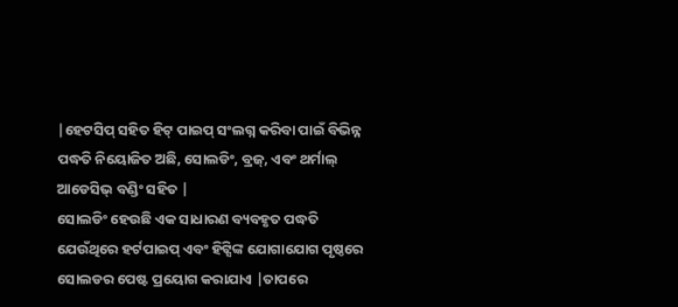|ହେଟସିପ୍ ସହିତ ହିଟ୍ ପାଇପ୍ ସଂଲଗ୍ନ କରିବା ପାଇଁ ବିଭିନ୍ନ ପଦ୍ଧତି ନିୟୋଜିତ ଅଛି, ସୋଲଡିଂ, ବ୍ରଜ୍, ଏବଂ ଥର୍ମାଲ୍ ଆଡେସିଭ୍ ବଣ୍ଡିଂ ସହିତ |
ସୋଲଡିଂ ହେଉଛି ଏକ ସାଧାରଣ ବ୍ୟବହୃତ ପଦ୍ଧତି ଯେଉଁଥିରେ ହର୍ଟପାଇପ୍ ଏବଂ ହିଟ୍ସିଙ୍କ ଯୋଗାଯୋଗ ପୃଷ୍ଠରେ ସୋଲଡର ପେଷ୍ଟ ପ୍ରୟୋଗ କରାଯାଏ |ତାପରେ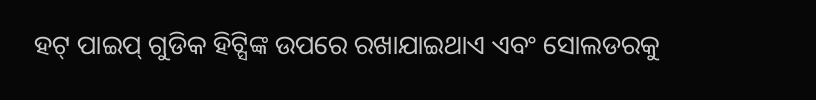ହଟ୍ ପାଇପ୍ ଗୁଡିକ ହିଟ୍ସିଙ୍କ ଉପରେ ରଖାଯାଇଥାଏ ଏବଂ ସୋଲଡରକୁ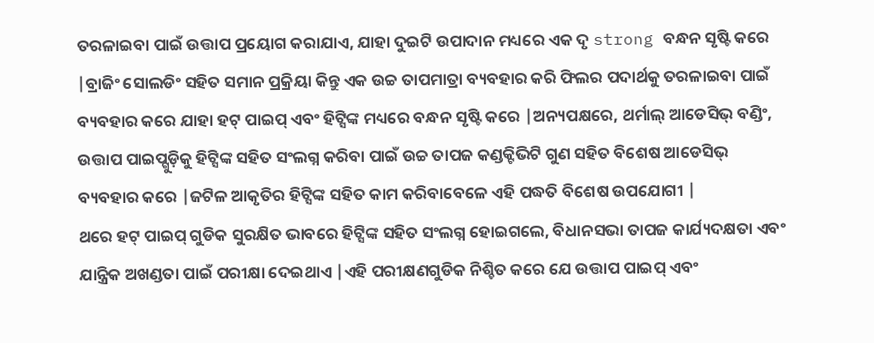ତରଳାଇବା ପାଇଁ ଉତ୍ତାପ ପ୍ରୟୋଗ କରାଯାଏ, ଯାହା ଦୁଇଟି ଉପାଦାନ ମଧ୍ୟରେ ଏକ ଦୃ strong ବନ୍ଧନ ସୃଷ୍ଟି କରେ |ବ୍ରାଜିଂ ସୋଲଡିଂ ସହିତ ସମାନ ପ୍ରକ୍ରିୟା କିନ୍ତୁ ଏକ ଉଚ୍ଚ ତାପମାତ୍ରା ବ୍ୟବହାର କରି ଫିଲର ପଦାର୍ଥକୁ ତରଳାଇବା ପାଇଁ ବ୍ୟବହାର କରେ ଯାହା ହଟ୍ ପାଇପ୍ ଏବଂ ହିଟ୍ସିଙ୍କ ମଧ୍ୟରେ ବନ୍ଧନ ସୃଷ୍ଟି କରେ |ଅନ୍ୟପକ୍ଷରେ, ଥର୍ମାଲ୍ ଆଡେସିଭ୍ ବଣ୍ଡିଂ, ଉତ୍ତାପ ପାଇପ୍ଗୁଡ଼ିକୁ ହିଟ୍ସିଙ୍କ ସହିତ ସଂଲଗ୍ନ କରିବା ପାଇଁ ଉଚ୍ଚ ତାପଜ କଣ୍ଡକ୍ଟିଭିଟି ଗୁଣ ସହିତ ବିଶେଷ ଆଡେସିଭ୍ ବ୍ୟବହାର କରେ |ଜଟିଳ ଆକୃତିର ହିଟ୍ସିଙ୍କ ସହିତ କାମ କରିବାବେଳେ ଏହି ପଦ୍ଧତି ବିଶେଷ ଉପଯୋଗୀ |
ଥରେ ହଟ୍ ପାଇପ୍ ଗୁଡିକ ସୁରକ୍ଷିତ ଭାବରେ ହିଟ୍ସିଙ୍କ ସହିତ ସଂଲଗ୍ନ ହୋଇଗଲେ, ବିଧାନସଭା ତାପଜ କାର୍ଯ୍ୟଦକ୍ଷତା ଏବଂ ଯାନ୍ତ୍ରିକ ଅଖଣ୍ଡତା ପାଇଁ ପରୀକ୍ଷା ଦେଇଥାଏ |ଏହି ପରୀକ୍ଷଣଗୁଡିକ ନିଶ୍ଚିତ କରେ ଯେ ଉତ୍ତାପ ପାଇପ୍ ଏବଂ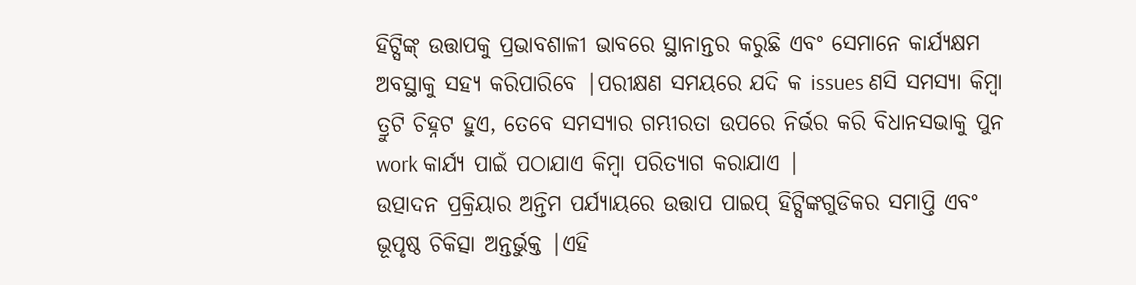ହିଟ୍ସିଙ୍କ୍ ଉତ୍ତାପକୁ ପ୍ରଭାବଶାଳୀ ଭାବରେ ସ୍ଥାନାନ୍ତର କରୁଛି ଏବଂ ସେମାନେ କାର୍ଯ୍ୟକ୍ଷମ ଅବସ୍ଥାକୁ ସହ୍ୟ କରିପାରିବେ |ପରୀକ୍ଷଣ ସମୟରେ ଯଦି କ issues ଣସି ସମସ୍ୟା କିମ୍ବା ତ୍ରୁଟି ଚିହ୍ନଟ ହୁଏ, ତେବେ ସମସ୍ୟାର ଗମ୍ଭୀରତା ଉପରେ ନିର୍ଭର କରି ବିଧାନସଭାକୁ ପୁନ work କାର୍ଯ୍ୟ ପାଇଁ ପଠାଯାଏ କିମ୍ବା ପରିତ୍ୟାଗ କରାଯାଏ |
ଉତ୍ପାଦନ ପ୍ରକ୍ରିୟାର ଅନ୍ତିମ ପର୍ଯ୍ୟାୟରେ ଉତ୍ତାପ ପାଇପ୍ ହିଟ୍ସିଙ୍କଗୁଡିକର ସମାପ୍ତି ଏବଂ ଭୂପୃଷ୍ଠ ଚିକିତ୍ସା ଅନ୍ତର୍ଭୁକ୍ତ |ଏହି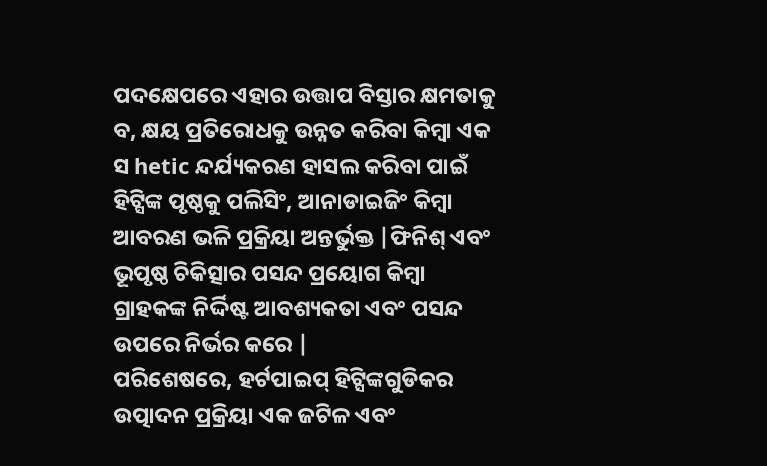ପଦକ୍ଷେପରେ ଏହାର ଉତ୍ତାପ ବିସ୍ତାର କ୍ଷମତାକୁ ବ, କ୍ଷୟ ପ୍ରତିରୋଧକୁ ଉନ୍ନତ କରିବା କିମ୍ବା ଏକ ସ hetic ନ୍ଦର୍ଯ୍ୟକରଣ ହାସଲ କରିବା ପାଇଁ ହିଟ୍ସିଙ୍କ ପୃଷ୍ଠକୁ ପଲିସିଂ, ଆନାଡାଇଜିଂ କିମ୍ବା ଆବରଣ ଭଳି ପ୍ରକ୍ରିୟା ଅନ୍ତର୍ଭୁକ୍ତ |ଫିନିଶ୍ ଏବଂ ଭୂପୃଷ୍ଠ ଚିକିତ୍ସାର ପସନ୍ଦ ପ୍ରୟୋଗ କିମ୍ବା ଗ୍ରାହକଙ୍କ ନିର୍ଦ୍ଦିଷ୍ଟ ଆବଶ୍ୟକତା ଏବଂ ପସନ୍ଦ ଉପରେ ନିର୍ଭର କରେ |
ପରିଶେଷରେ, ହର୍ଟପାଇପ୍ ହିଟ୍ସିଙ୍କଗୁଡିକର ଉତ୍ପାଦନ ପ୍ରକ୍ରିୟା ଏକ ଜଟିଳ ଏବଂ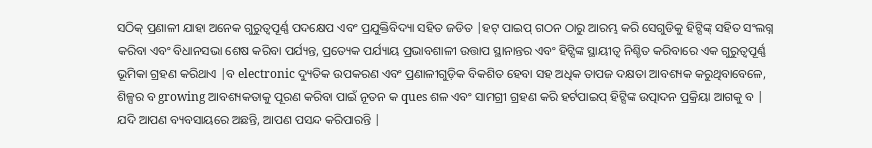ସଠିକ୍ ପ୍ରଣାଳୀ ଯାହା ଅନେକ ଗୁରୁତ୍ୱପୂର୍ଣ୍ଣ ପଦକ୍ଷେପ ଏବଂ ପ୍ରଯୁକ୍ତିବିଦ୍ୟା ସହିତ ଜଡିତ |ହଟ୍ ପାଇପ୍ ଗଠନ ଠାରୁ ଆରମ୍ଭ କରି ସେଗୁଡିକୁ ହିଟ୍ସିଙ୍କ୍ ସହିତ ସଂଲଗ୍ନ କରିବା ଏବଂ ବିଧାନସଭା ଶେଷ କରିବା ପର୍ଯ୍ୟନ୍ତ, ପ୍ରତ୍ୟେକ ପର୍ଯ୍ୟାୟ ପ୍ରଭାବଶାଳୀ ଉତ୍ତାପ ସ୍ଥାନାନ୍ତର ଏବଂ ହିଟ୍ସିଙ୍କ ସ୍ଥାୟୀତ୍ୱ ନିଶ୍ଚିତ କରିବାରେ ଏକ ଗୁରୁତ୍ୱପୂର୍ଣ୍ଣ ଭୂମିକା ଗ୍ରହଣ କରିଥାଏ |ବ electronic ଦ୍ୟୁତିକ ଉପକରଣ ଏବଂ ପ୍ରଣାଳୀଗୁଡ଼ିକ ବିକଶିତ ହେବା ସହ ଅଧିକ ତାପଜ ଦକ୍ଷତା ଆବଶ୍ୟକ କରୁଥିବାବେଳେ, ଶିଳ୍ପର ବ growing ଆବଶ୍ୟକତାକୁ ପୂରଣ କରିବା ପାଇଁ ନୂତନ କ ques ଶଳ ଏବଂ ସାମଗ୍ରୀ ଗ୍ରହଣ କରି ହର୍ଟପାଇପ୍ ହିଟ୍ସିଙ୍କ ଉତ୍ପାଦନ ପ୍ରକ୍ରିୟା ଆଗକୁ ବ |
ଯଦି ଆପଣ ବ୍ୟବସାୟରେ ଅଛନ୍ତି, ଆପଣ ପସନ୍ଦ କରିପାରନ୍ତି |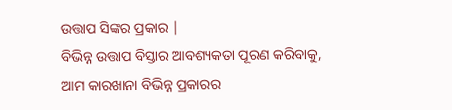ଉତ୍ତାପ ସିଙ୍କର ପ୍ରକାର |
ବିଭିନ୍ନ ଉତ୍ତାପ ବିସ୍ତାର ଆବଶ୍ୟକତା ପୂରଣ କରିବାକୁ, ଆମ କାରଖାନା ବିଭିନ୍ନ ପ୍ରକାରର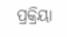ପ୍ରକ୍ରିୟା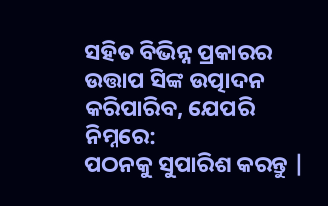ସହିତ ବିଭିନ୍ନ ପ୍ରକାରର ଉତ୍ତାପ ସିଙ୍କ ଉତ୍ପାଦନ କରିପାରିବ, ଯେପରି ନିମ୍ନରେ:
ପଠନକୁ ସୁପାରିଶ କରନ୍ତୁ |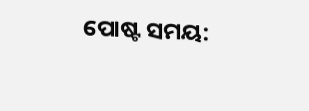ପୋଷ୍ଟ ସମୟ: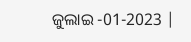ଜୁଲାଇ -01-2023 |